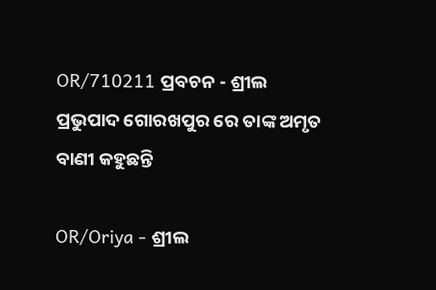OR/710211 ପ୍ରବଚନ - ଶ୍ରୀଲ ପ୍ରଭୁପାଦ ଗୋରଖପୁର ରେ ତାଙ୍କ ଅମୃତ ବାଣୀ କହୁଛନ୍ତି

OR/Oriya - ଶ୍ରୀଲ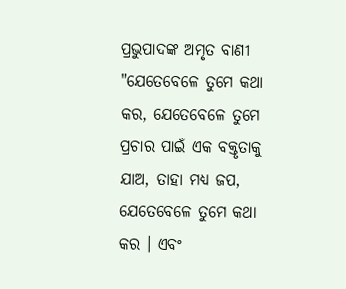ପ୍ରଭୁପାଦଙ୍କ ଅମୃତ ବାଣୀ
"ଯେତେବେଳେ ତୁମେ କଥା କର, ଯେତେବେଳେ ତୁମେ ପ୍ରଚାର ପାଇଁ ଏକ ବକ୍ତୃତାକୁ ଯାଅ, ତାହା ମଧ୍ୟ ଜପ, ଯେତେବେଳେ ତୁମେ କଥା କର । ଏବଂ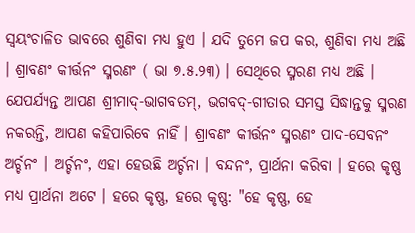ସ୍ୱୟଂଚାଳିତ ଭାବରେ ଶୁଣିବା ମଧ୍ୟ ହୁଏ । ଯଦି ତୁମେ ଜପ କର, ଶୁଣିବା ମଧ୍ୟ ଅଛି । ଶ୍ରାବଣଂ କୀର୍ତ୍ତନଂ ସ୍ମରଣଂ ( ଭା ୭.୫.୨୩) । ସେଥିରେ ସ୍ମରଣ ମଧ୍ୟ ଅଛି । ଯେପର୍ଯ୍ୟନ୍ତ ଆପଣ ଶ୍ରୀମାଦ୍-ଭାଗବତମ୍, ଭଗବଦ୍-ଗୀତାର ସମସ୍ତ ସିଦ୍ଧାନ୍ତକୁ ସ୍ମରଣ ନକରନ୍ତି, ଆପଣ କହିପାରିବେ ନାହିଁ । ଶ୍ରାବଣଂ କୀର୍ତ୍ତନଂ ସ୍ମରଣଂ ପାଦ-ସେବନଂ ଅର୍ଚ୍ଚନଂ । ଅର୍ଚ୍ଚନଂ, ଏହା ହେଉଛି ଅର୍ଚ୍ଚନା । ବନ୍ଦନଂ, ପ୍ରାର୍ଥନା କରିବା । ହରେ କୃଷ୍ଣ ମଧ୍ୟ ପ୍ରାର୍ଥନା ଅଟେ । ହରେ କୃଷ୍ଣ, ହରେ କୃଷ୍ଣ: "ହେ କୃଷ୍ଣ, ହେ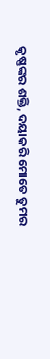କୃଷ୍ଣଙ୍କର ଶକ୍ତି, ଦୟାକରି ମୋତେ ତୁମର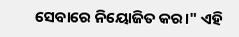ସେବାରେ ନିୟୋଜିତ କର।" ଏହି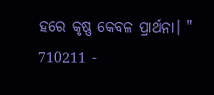ହରେ କୃଷ୍ଣ କେବଳ ପ୍ରାର୍ଥନା। "
710211 -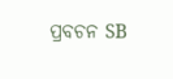ପ୍ରବଚନ SB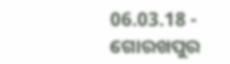06.03.18 - ଗୋରଖପୁର